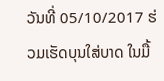ວັນທີ່ 05/10/2017 ຮ່ວມເຮັດບຸນໃສ່ບາດ ໃນມື້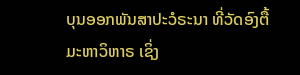ບຸນອອກພັນສາປະວໍຣະນາ ທີ່ວັດອົງຕື້ ມະຫາວິຫາຣ ເຊິ່ງ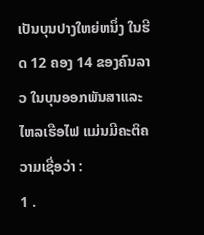ເປັນບຸນປາງໃຫຍ່ຫນຶ່ງ ໃນຮີດ 12 ຄອງ 14 ຂອງຄົນລາວ ໃນບຸນອອກພັນສາແລະໄຫລເຮືອໄຟ ແມ່ນມີຄະຕິຄວາມເຊື່ອວ່າ :
1 .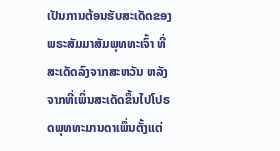ເປັນການຕ້ອນຮັບສະເດັດຂອງພຣະສັມມາສັມພຸທທະເຈົ້າ ທີ່ສະເດັດລົງຈາກສະຫວັນ ຫລັງຈາກທີ່ເພິ່ນສະເດັດຂຶ້ນໄປໂປຣດພຸທທະມານດາເພຶ່ນຕັ້ງແຕ່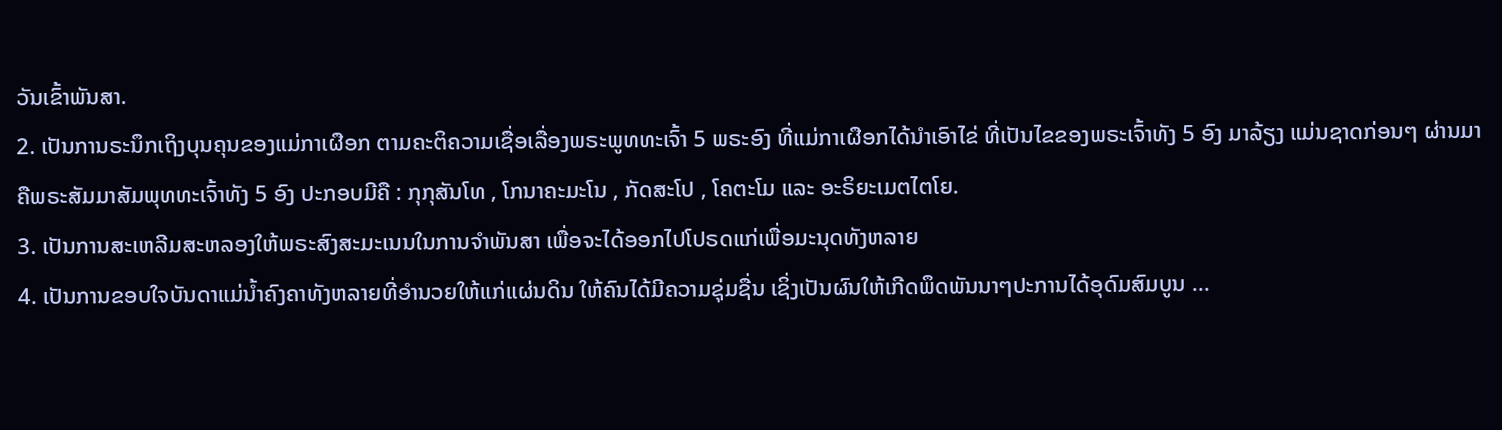ວັນເຂົ້າພັນສາ.
2. ເປັນການຣະນຶກເຖິງບຸນຄຸນຂອງແມ່ກາເຜືອກ ຕາມຄະຕິຄວາມເຊື່ອເລື່ອງພຣະພູທທະເຈົ້າ 5 ພຣະອົງ ທີ່ແມ່ກາເຜືອກໄດ້ນຳເອົາໄຂ່ ທີ່ເປັນໄຂຂອງພຣະເຈົ້າທັງ 5 ອົງ ມາລ້ຽງ ແມ່ນຊາດກ່ອນໆ ຜ່ານມາຄືພຣະສັມມາສັມພຸທທະເຈົ້າທັງ 5 ອົງ ປະກອບມີຄື : ກຸກຸສັນໂທ , ໂກນາຄະມະໂນ , ກັດສະໂປ , ໂຄຕະໂມ ແລະ ອະຣິຍະເມຕໄຕໂຍ.
3. ເປັນການສະເຫລີມສະຫລອງໃຫ້ພຣະສົງສະມະເນນໃນການຈຳພັນສາ ເພື່ອຈະໄດ້ອອກໄປໂປຣດແກ່ເພື່ອມະນຸດທັງຫລາຍ
4. ເປັນການຂອບໃຈບັນດາແມ່ນ້ຳຄົງຄາທັງຫລາຍທີ່ອຳນວຍໃຫ້ແກ່ແຜ່ນດິນ ໃຫ້ຄົນໄດ້ມີຄວາມຊຸ່ມຊື່ນ ເຊິ່ງເປັນຜົນໃຫ້ເກີດພຶດພັນນາໆປະການໄດ້ອຸດົມສົມບູນ ...